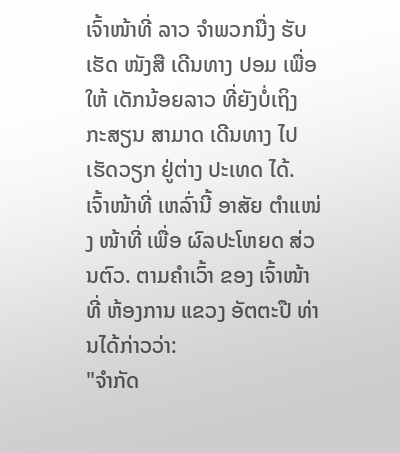ເຈົ້າໜ້າທີ່ ລາວ ຈໍາພວກນື່ງ ຮັບເຮັດ ໜັງສື ເດີນທາງ ປອມ ເພື່ອໃຫ້ ເດັກນ້ອຍລາວ ທີ່ຍັງບໍ່ເຖິງ ກະສຽນ ສາມາດ ເດີນທາງ ໄປເຮັດວຽກ ຢູ່ຕ່າງ ປະເທດ ໄດ້.
ເຈົ້າໜ້າທີ່ ເຫລົ່ານີ້ ອາສັຍ ຕໍາແໜ່ງ ໜ້າທີ່ ເພື່ອ ຜົລປະໂຫຍດ ສ່ວນຕົວ. ຕາມຄໍາເວົ້າ ຂອງ ເຈົ້າໜ້າທີ່ ຫ້ອງການ ແຂວງ ອັຕຕະປື ທ່ານໄດ້ກ່າວວ່າ:
"ຈໍາກັດ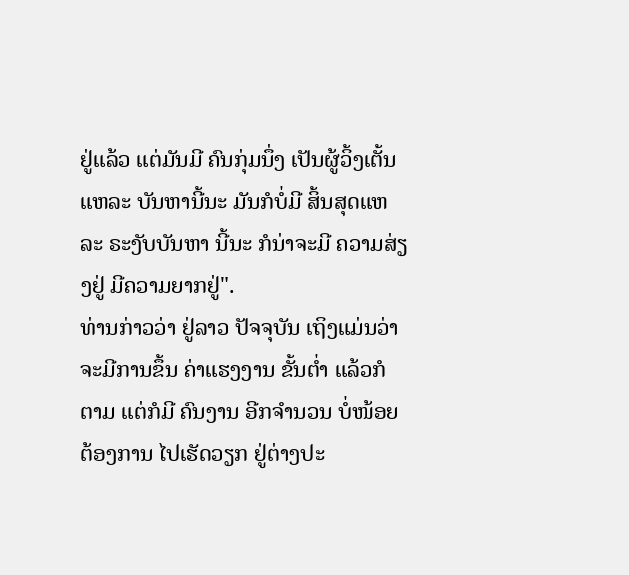ຢູ່ແລ້ວ ແຕ່ມັນມີ ຄົນກຸ່ມນຶ່ງ ເປັນຜູ້ວິ້ງເຕັ້ນ ແຫລະ ບັນຫານີ້ນະ ມັນກໍບໍ່ມີ ສິ້ນສຸດແຫລະ ຣະງັບບັນຫາ ນີ້ນະ ກໍນ່າຈະມີ ຄວາມສ່ຽງຢູ່ ມີຄວາມຍາກຢູ່".
ທ່ານກ່າວວ່າ ຢູ່ລາວ ປັຈຈຸບັນ ເຖິງແມ່ນວ່າ ຈະມີການຂຶ້ນ ຄ່າແຮງງານ ຂັ້ນຕໍ່າ ແລ້ວກໍຕາມ ແຕ່ກໍມີ ຄົນງານ ອີກຈໍານວນ ບໍ່ໜ້ອຍ ຕ້ອງການ ໄປເຮັດວຽກ ຢູ່ຕ່າງປະ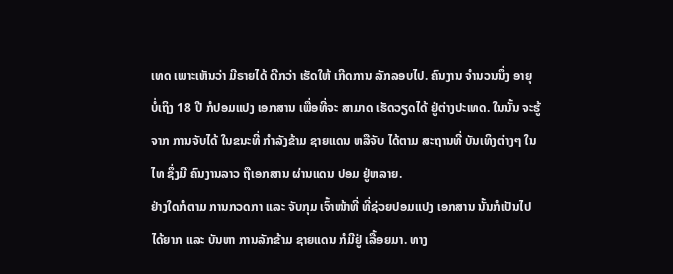ເທດ ເພາະເຫັນວ່າ ມີຣາຍໄດ້ ດີກວ່າ ເຮັດໃຫ້ ເກີດການ ລັກລອບໄປ. ຄົນງານ ຈໍານວນນຶ່ງ ອາຍຸ ບໍ່ເຖິງ 18 ປີ ກໍປອມແປງ ເອກສານ ເພື່ອທີ່ຈະ ສາມາດ ເຮັດວຽດໄດ້ ຢູ່ຕ່າງປະເທດ. ໃນນັ້ນ ຈະຮູ້ຈາກ ການຈັບໄດ້ ໃນຂນະທີ່ ກໍາລັງຂ້າມ ຊາຍແດນ ຫລືຈັບ ໄດ້ຕາມ ສະຖານທີ່ ບັນເທິງຕ່າງໆ ໃນໄທ ຊຶ່ງມີ ຄົນງານລາວ ຖືເອກສານ ຜ່ານແດນ ປອມ ຢູ່ຫລາຍ.
ຢ່າງໃດກໍຕາມ ການກວດກາ ແລະ ຈັບກຸມ ເຈົ້າໜ້າທີ່ ທີ່ຊ່ວຍປອມແປງ ເອກສານ ນັ້ນກໍເປັນໄປ ໄດ້ຍາກ ແລະ ບັນຫາ ການລັກຂ້າມ ຊາຍແດນ ກໍມີຢູ່ ເລື້ອຍມາ. ທາງ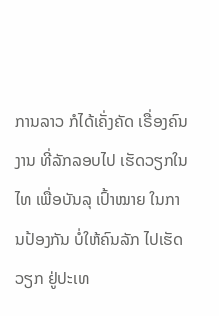ການລາວ ກໍໄດ້ເຄັ່ງຄັດ ເຣື່ອງຄົນງານ ທີ່ລັກລອບໄປ ເຮັດວຽກໃນໄທ ເພື່ອບັນລຸ ເປົ້າໝາຍ ໃນການປ້ອງກັນ ບໍ່ໃຫ້ຄົນລັກ ໄປເຮັດວຽກ ຢູ່ປະເທ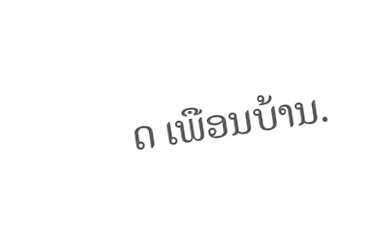ດ ເພືອນບ້ານ.